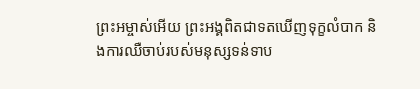ព្រះអម្ចាស់អើយ ព្រះអង្គពិតជាទតឃើញទុក្ខលំបាក និងការឈឺចាប់របស់មនុស្សទន់ទាប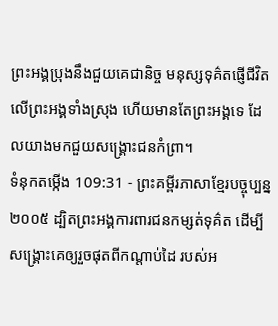ព្រះអង្គប្រុងនឹងជួយគេជានិច្ច មនុស្សទុគ៌តផ្ញើជីវិតលើព្រះអង្គទាំងស្រុង ហើយមានតែព្រះអង្គទេ ដែលយាងមកជួយសង្គ្រោះជនកំព្រា។
ទំនុកតម្កើង 109:31 - ព្រះគម្ពីរភាសាខ្មែរបច្ចុប្បន្ន ២០០៥ ដ្បិតព្រះអង្គការពារជនកម្សត់ទុគ៌ត ដើម្បីសង្គ្រោះគេឲ្យរួចផុតពីកណ្ដាប់ដៃ របស់អ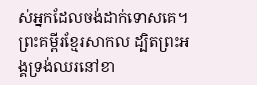ស់អ្នកដែលចង់ដាក់ទោសគេ។ ព្រះគម្ពីរខ្មែរសាកល ដ្បិតព្រះអង្គទ្រង់ឈរនៅខា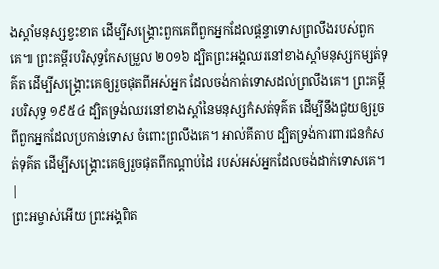ងស្ដាំមនុស្សខ្វះខាត ដើម្បីសង្គ្រោះពួកគេពីពួកអ្នកដែលផ្ដន្ទាទោសព្រលឹងរបស់ពួកគេ៕ ព្រះគម្ពីរបរិសុទ្ធកែសម្រួល ២០១៦ ដ្បិតព្រះអង្គឈរនៅខាងស្តាំមនុស្សកម្សត់ទុគ៌ត ដើម្បីសង្គ្រោះគេឲ្យរួចផុតពីអស់អ្នក ដែលចង់កាត់ទោសដល់ព្រលឹងគេ។ ព្រះគម្ពីរបរិសុទ្ធ ១៩៥៤ ដ្បិតទ្រង់ឈរនៅខាងស្តាំនៃមនុស្សកំសត់ទុគ៌ត ដើម្បីនឹងជួយឲ្យរួចពីពួកអ្នកដែលប្រកាន់ទោស ចំពោះព្រលឹងគេ។ អាល់គីតាប ដ្បិតទ្រង់ការពារជនកំសត់ទុគ៌ត ដើម្បីសង្គ្រោះគេឲ្យរួចផុតពីកណ្ដាប់ដៃ របស់អស់អ្នកដែលចង់ដាក់ទោសគេ។ |
ព្រះអម្ចាស់អើយ ព្រះអង្គពិត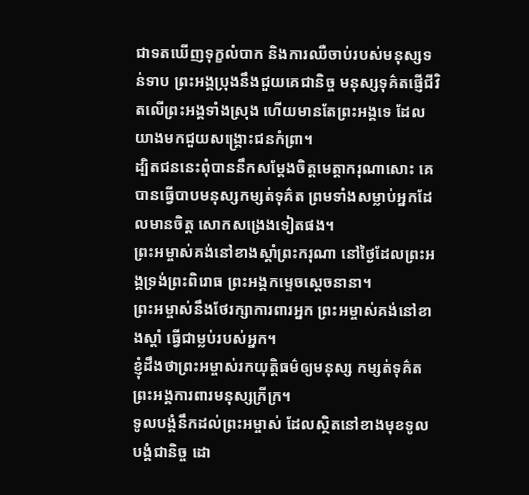ជាទតឃើញទុក្ខលំបាក និងការឈឺចាប់របស់មនុស្សទន់ទាប ព្រះអង្គប្រុងនឹងជួយគេជានិច្ច មនុស្សទុគ៌តផ្ញើជីវិតលើព្រះអង្គទាំងស្រុង ហើយមានតែព្រះអង្គទេ ដែលយាងមកជួយសង្គ្រោះជនកំព្រា។
ដ្បិតជននេះពុំបាននឹកសម្តែងចិត្តមេត្តាករុណាសោះ គេបានធ្វើបាបមនុស្សកម្សត់ទុគ៌ត ព្រមទាំងសម្លាប់អ្នកដែលមានចិត្ត សោកសង្រេងទៀតផង។
ព្រះអម្ចាស់គង់នៅខាងស្ដាំព្រះករុណា នៅថ្ងៃដែលព្រះអង្គទ្រង់ព្រះពិរោធ ព្រះអង្គកម្ទេចស្ដេចនានា។
ព្រះអម្ចាស់នឹងថែរក្សាការពារអ្នក ព្រះអម្ចាស់គង់នៅខាងស្ដាំ ធ្វើជាម្លប់របស់អ្នក។
ខ្ញុំដឹងថាព្រះអម្ចាស់រកយុត្តិធម៌ឲ្យមនុស្ស កម្សត់ទុគ៌ត ព្រះអង្គការពារមនុស្សក្រីក្រ។
ទូលបង្គំនឹកដល់ព្រះអម្ចាស់ ដែលស្ថិតនៅខាងមុខទូលបង្គំជានិច្ច ដោ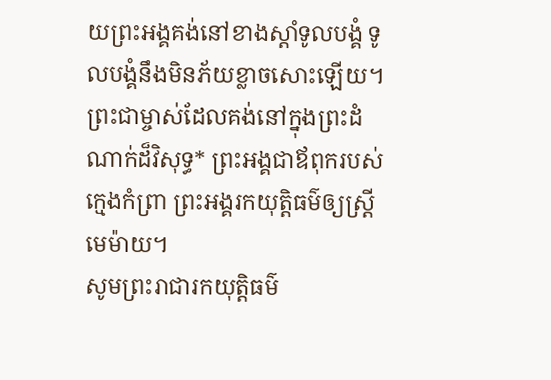យព្រះអង្គគង់នៅខាងស្ដាំទូលបង្គំ ទូលបង្គំនឹងមិនភ័យខ្លាចសោះឡើយ។
ព្រះជាម្ចាស់ដែលគង់នៅក្នុងព្រះដំណាក់ដ៏វិសុទ្ធ* ព្រះអង្គជាឪពុករបស់ក្មេងកំព្រា ព្រះអង្គរកយុត្តិធម៌ឲ្យស្ត្រីមេម៉ាយ។
សូមព្រះរាជារកយុត្តិធម៌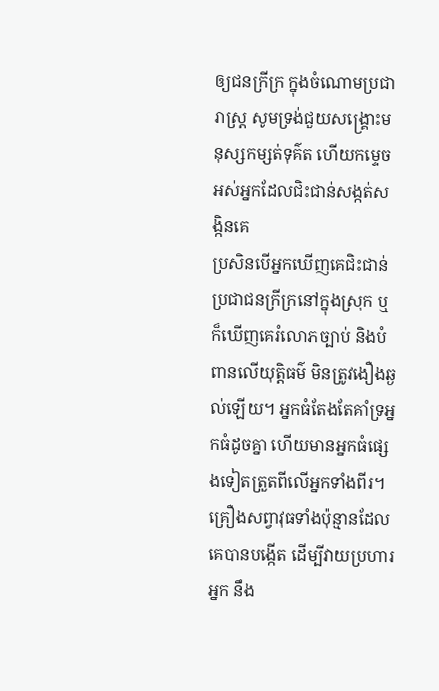ឲ្យជនក្រីក្រ ក្នុងចំណោមប្រជារាស្ត្រ សូមទ្រង់ជួយសង្គ្រោះមនុស្សកម្សត់ទុគ៌ត ហើយកម្ទេចអស់អ្នកដែលជិះជាន់សង្កត់សង្កិនគេ
ប្រសិនបើអ្នកឃើញគេជិះជាន់ប្រជាជនក្រីក្រនៅក្នុងស្រុក ឬក៏ឃើញគេរំលោភច្បាប់ និងបំពានលើយុត្តិធម៌ មិនត្រូវងឿងឆ្ងល់ឡើយ។ អ្នកធំតែងតែគាំទ្រអ្នកធំដូចគ្នា ហើយមានអ្នកធំផ្សេងទៀតត្រួតពីលើអ្នកទាំងពីរ។
គ្រឿងសព្វាវុធទាំងប៉ុន្មានដែលគេបានបង្កើត ដើម្បីវាយប្រហារអ្នក នឹង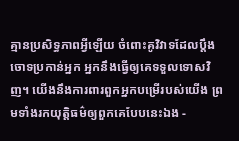គ្មានប្រសិទ្ធភាពអ្វីឡើយ ចំពោះគូវិវាទដែលប្ដឹងចោទប្រកាន់អ្នក អ្នកនឹងធ្វើឲ្យគេទទួលទោសវិញ។ យើងនឹងការពារពួកអ្នកបម្រើរបស់យើង ព្រមទាំងរកយុត្តិធម៌ឲ្យពួកគេបែបនេះឯង -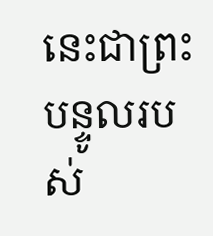នេះជាព្រះបន្ទូលរបស់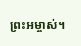ព្រះអម្ចាស់។